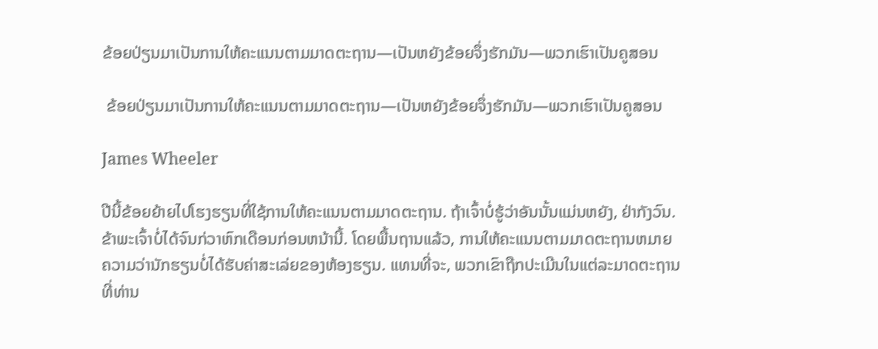ຂ້ອຍປ່ຽນມາເປັນການໃຫ້ຄະແນນຕາມມາດຕະຖານ—ເປັນຫຍັງຂ້ອຍຈຶ່ງຮັກມັນ—ພວກເຮົາເປັນຄູສອນ

 ຂ້ອຍປ່ຽນມາເປັນການໃຫ້ຄະແນນຕາມມາດຕະຖານ—ເປັນຫຍັງຂ້ອຍຈຶ່ງຮັກມັນ—ພວກເຮົາເປັນຄູສອນ

James Wheeler

ປີນີ້ຂ້ອຍຍ້າຍໄປໂຮງຮຽນທີ່ໃຊ້ການໃຫ້ຄະແນນຕາມມາດຕະຖານ. ຖ້າເຈົ້າບໍ່ຮູ້ວ່າອັນນັ້ນແມ່ນຫຍັງ, ຢ່າກັງວົນ. ຂ້າພະເຈົ້າບໍ່ໄດ້ຈົນກ່ວາຫົກເດືອນກ່ອນຫນ້ານີ້. ໂດຍພື້ນຖານແລ້ວ, ການໃຫ້ຄະແນນຕາມມາດຕະຖານຫມາຍຄວາມວ່ານັກຮຽນບໍ່ໄດ້ຮັບຄ່າສະເລ່ຍຂອງຫ້ອງຮຽນ. ແທນທີ່ຈະ, ພວກເຂົາຖືກປະເມີນໃນແຕ່ລະມາດຕະຖານທີ່ທ່ານ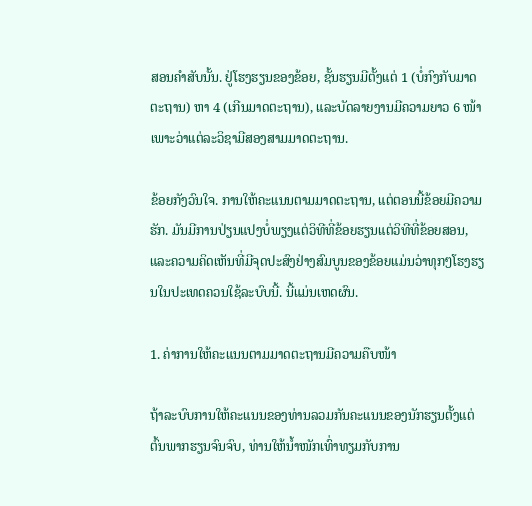ສອນຄໍາສັບນັ້ນ. ຢູ່ໂຮງຮຽນຂອງຂ້ອຍ, ຊັ້ນຮຽນມີຕັ້ງແຕ່ 1 (ບໍ່ກົງກັບມາດຕະຖານ) ຫາ 4 (ເກີນມາດຕະຖານ), ແລະບັດລາຍງານມີຄວາມຍາວ 6 ໜ້າ ເພາະວ່າແຕ່ລະວິຊາມີສອງສາມມາດຕະຖານ.

ຂ້ອຍກັງວົນໃຈ. ການໃຫ້ຄະແນນຕາມມາດຕະຖານ, ແຕ່ຕອນນີ້ຂ້ອຍມີຄວາມຮັກ. ມັນມີການປ່ຽນແປງບໍ່ພຽງແຕ່ວິທີທີ່ຂ້ອຍຮຽນແຕ່ວິທີທີ່ຂ້ອຍສອນ, ແລະຄວາມຄິດເຫັນທີ່ມີຈຸດປະສົງຢ່າງສົມບູນຂອງຂ້ອຍແມ່ນວ່າທຸກໆໂຮງຮຽນໃນປະເທດຄວນໃຊ້ລະບົບນີ້. ນີ້ແມ່ນເຫດຜົນ.

1. ຄ່າການໃຫ້ຄະແນນຕາມມາດຕະຖານມີຄວາມຄືບໜ້າ

ຖ້າລະບົບການໃຫ້ຄະແນນຂອງທ່ານລວມກັນຄະແນນຂອງນັກຮຽນຕັ້ງແຕ່ຕົ້ນພາກຮຽນຈົນຈົບ, ທ່ານໃຫ້ນ້ຳໜັກເທົ່າທຽມກັບການ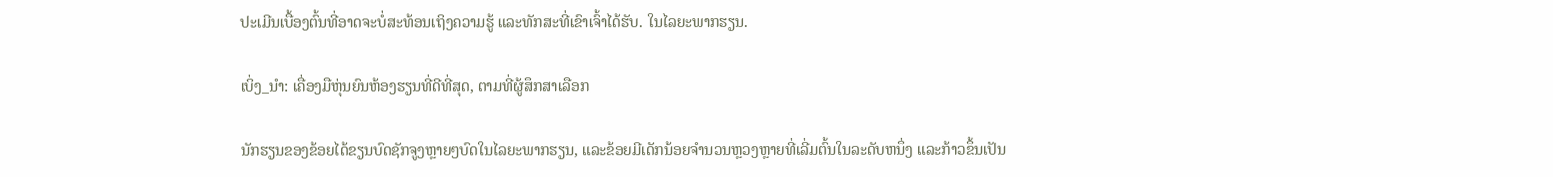ປະເມີນເບື້ອງຕົ້ນທີ່ອາດຈະບໍ່ສະທ້ອນເຖິງຄວາມຮູ້ ແລະທັກສະທີ່ເຂົາເຈົ້າໄດ້ຮັບ. ໃນໄລຍະພາກຮຽນ.

ເບິ່ງ_ນຳ: ເຄື່ອງມືຫຸ່ນຍົນຫ້ອງຮຽນທີ່ດີທີ່ສຸດ, ຕາມທີ່ຜູ້ສຶກສາເລືອກ

ນັກຮຽນຂອງຂ້ອຍໄດ້ຂຽນບົດຊັກຈູງຫຼາຍໆບົດໃນໄລຍະພາກຮຽນ, ແລະຂ້ອຍມີເດັກນ້ອຍຈໍານວນຫຼວງຫຼາຍທີ່ເລີ່ມຕົ້ນໃນລະດັບຫນຶ່ງ ແລະກ້າວຂຶ້ນເປັນ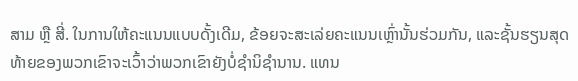ສາມ ຫຼື ສີ່. ໃນການໃຫ້ຄະແນນແບບດັ້ງເດີມ, ຂ້ອຍຈະສະເລ່ຍຄະແນນເຫຼົ່ານັ້ນຮ່ວມກັນ, ແລະຊັ້ນຮຽນສຸດທ້າຍຂອງພວກເຂົາຈະເວົ້າວ່າພວກເຂົາຍັງບໍ່ຊໍານິຊໍານານ. ແທນ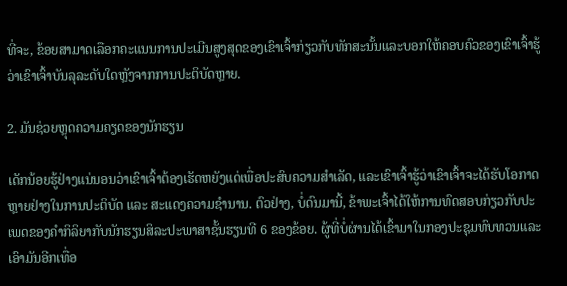ທີ່ຈະ, ຂ້ອຍສາມາດເລືອກຄະແນນການປະເມີນສູງສຸດຂອງເຂົາເຈົ້າກ່ຽວກັບທັກສະນັ້ນແລະບອກໃຫ້ຄອບຄົວຂອງເຂົາເຈົ້າຮູ້ວ່າເຂົາເຈົ້າບັນລຸລະດັບໃດຫຼັງຈາກການປະຕິບັດຫຼາຍ.

2. ມັນຊ່ວຍຫຼຸດຄວາມຄຽດຂອງນັກຮຽນ

ເດັກນ້ອຍຮູ້ຢ່າງແນ່ນອນວ່າເຂົາເຈົ້າຕ້ອງເຮັດຫຍັງແດ່ເພື່ອປະສົບຄວາມສຳເລັດ, ແລະເຂົາເຈົ້າຮູ້ວ່າເຂົາເຈົ້າຈະໄດ້ຮັບໂອກາດຫຼາຍຢ່າງໃນການປະຕິບັດ ແລະ ສະແດງຄວາມຊຳນານ. ຕົວຢ່າງ, ບໍ່ດົນມານີ້, ຂ້າພະເຈົ້າໄດ້ໃຫ້ການທົດສອບກ່ຽວກັບປະເພດຂອງຄໍາກິລິຍາກັບນັກຮຽນສິລະປະພາສາຊັ້ນຮຽນທີ 6 ຂອງຂ້ອຍ. ຜູ້ທີ່ບໍ່ຜ່ານໄດ້ເຂົ້າມາໃນກອງປະຊຸມທົບທວນແລະເອົາມັນອີກເທື່ອ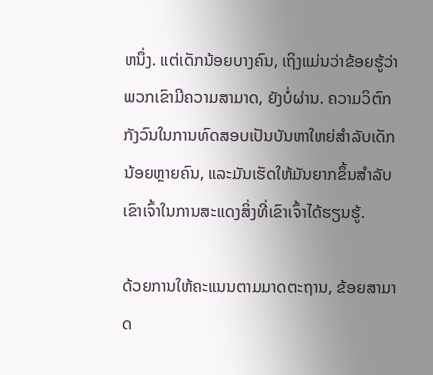ຫນຶ່ງ. ແຕ່ເດັກນ້ອຍບາງຄົນ, ເຖິງແມ່ນວ່າຂ້ອຍຮູ້ວ່າພວກເຂົາມີຄວາມສາມາດ, ຍັງບໍ່ຜ່ານ. ຄວາມວິຕົກກັງວົນໃນການທົດສອບເປັນບັນຫາໃຫຍ່ສຳລັບເດັກນ້ອຍຫຼາຍຄົນ, ແລະມັນເຮັດໃຫ້ມັນຍາກຂຶ້ນສຳລັບເຂົາເຈົ້າໃນການສະແດງສິ່ງທີ່ເຂົາເຈົ້າໄດ້ຮຽນຮູ້.

ດ້ວຍການໃຫ້ຄະແນນຕາມມາດຕະຖານ, ຂ້ອຍສາມາດ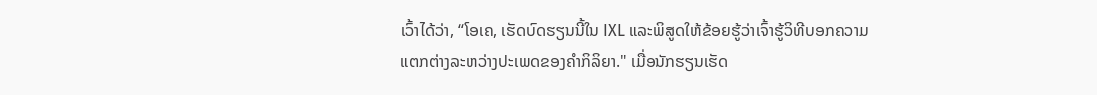ເວົ້າໄດ້ວ່າ, “ໂອເຄ, ເຮັດບົດຮຽນນີ້ໃນ IXL ແລະພິສູດໃຫ້ຂ້ອຍຮູ້ວ່າເຈົ້າຮູ້ວິທີບອກຄວາມແຕກຕ່າງລະຫວ່າງປະເພດຂອງຄໍາກິລິຍາ." ເມື່ອນັກຮຽນເຮັດ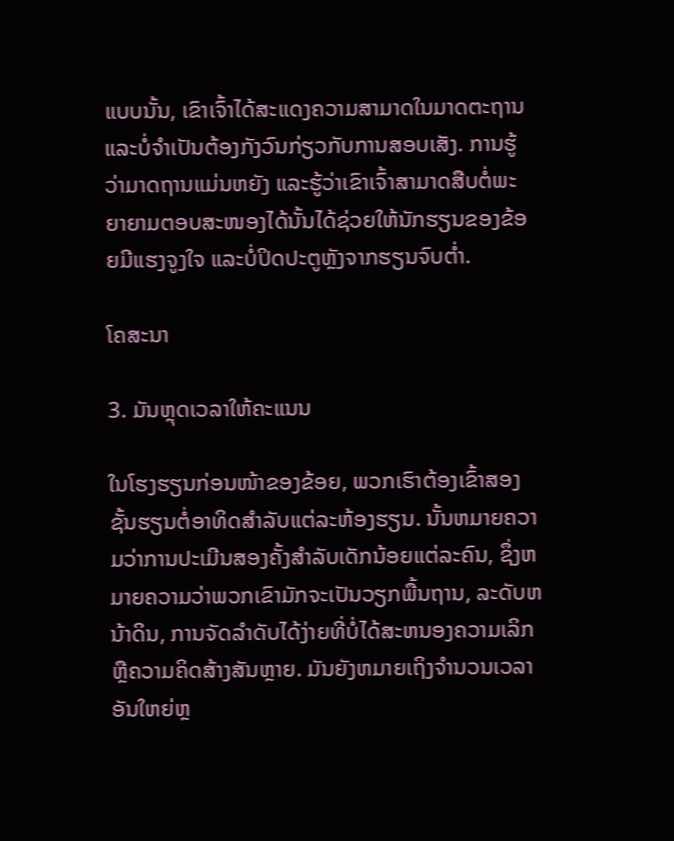ແບບນັ້ນ, ເຂົາເຈົ້າໄດ້ສະແດງຄວາມສາມາດໃນມາດຕະຖານແລະບໍ່ຈໍາເປັນຕ້ອງກັງວົນກ່ຽວກັບການສອບເສັງ. ການຮູ້ວ່າມາດຖານແມ່ນຫຍັງ ແລະຮູ້ວ່າເຂົາເຈົ້າສາມາດສືບຕໍ່ພະຍາຍາມຕອບສະໜອງໄດ້ນັ້ນໄດ້ຊ່ວຍໃຫ້ນັກຮຽນຂອງຂ້ອຍມີແຮງຈູງໃຈ ແລະບໍ່ປິດປະຕູຫຼັງຈາກຮຽນຈົບຕໍ່າ.

ໂຄສະນາ

3. ມັນຫຼຸດເວລາໃຫ້ຄະແນນ

ໃນໂຮງຮຽນກ່ອນໜ້າຂອງຂ້ອຍ, ພວກເຮົາຕ້ອງເຂົ້າສອງຊັ້ນຮຽນຕໍ່ອາທິດສຳລັບແຕ່ລະຫ້ອງຮຽນ. ນັ້ນຫມາຍຄວາມວ່າການປະເມີນສອງຄັ້ງສໍາລັບເດັກນ້ອຍແຕ່ລະຄົນ, ຊຶ່ງຫມາຍຄວາມວ່າພວກເຂົາມັກຈະເປັນວຽກພື້ນຖານ, ລະດັບຫນ້າດິນ, ການຈັດລໍາດັບໄດ້ງ່າຍທີ່ບໍ່ໄດ້ສະຫນອງຄວາມເລິກຫຼືຄວາມຄິດສ້າງສັນຫຼາຍ. ມັນຍັງຫມາຍເຖິງຈໍານວນເວລາອັນໃຫຍ່ຫຼ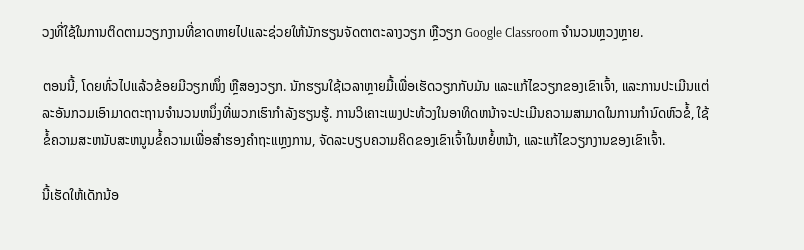ວງທີ່ໃຊ້ໃນການຕິດຕາມວຽກງານທີ່ຂາດຫາຍໄປແລະຊ່ວຍໃຫ້ນັກຮຽນຈັດຕາຕະລາງວຽກ ຫຼືວຽກ Google Classroom ຈໍານວນຫຼວງຫຼາຍ.

ຕອນນີ້, ໂດຍທົ່ວໄປແລ້ວຂ້ອຍມີວຽກໜຶ່ງ ຫຼືສອງວຽກ. ນັກຮຽນໃຊ້ເວລາຫຼາຍມື້ເພື່ອເຮັດວຽກກັບມັນ ແລະແກ້ໄຂວຽກຂອງເຂົາເຈົ້າ, ແລະການປະເມີນແຕ່ລະອັນກວມເອົາມາດຕະຖານຈໍານວນຫນຶ່ງທີ່ພວກເຮົາກຳລັງຮຽນຮູ້. ການວິເຄາະເພງປະທ້ວງໃນອາທິດຫນ້າຈະປະເມີນຄວາມສາມາດໃນການກໍານົດຫົວຂໍ້, ໃຊ້ຂໍ້ຄວາມສະຫນັບສະຫນູນຂໍ້ຄວາມເພື່ອສໍາຮອງຄໍາຖະແຫຼງການ, ຈັດລະບຽບຄວາມຄິດຂອງເຂົາເຈົ້າໃນຫຍໍ້ຫນ້າ, ແລະແກ້ໄຂວຽກງານຂອງເຂົາເຈົ້າ.

ນີ້ເຮັດໃຫ້ເດັກນ້ອ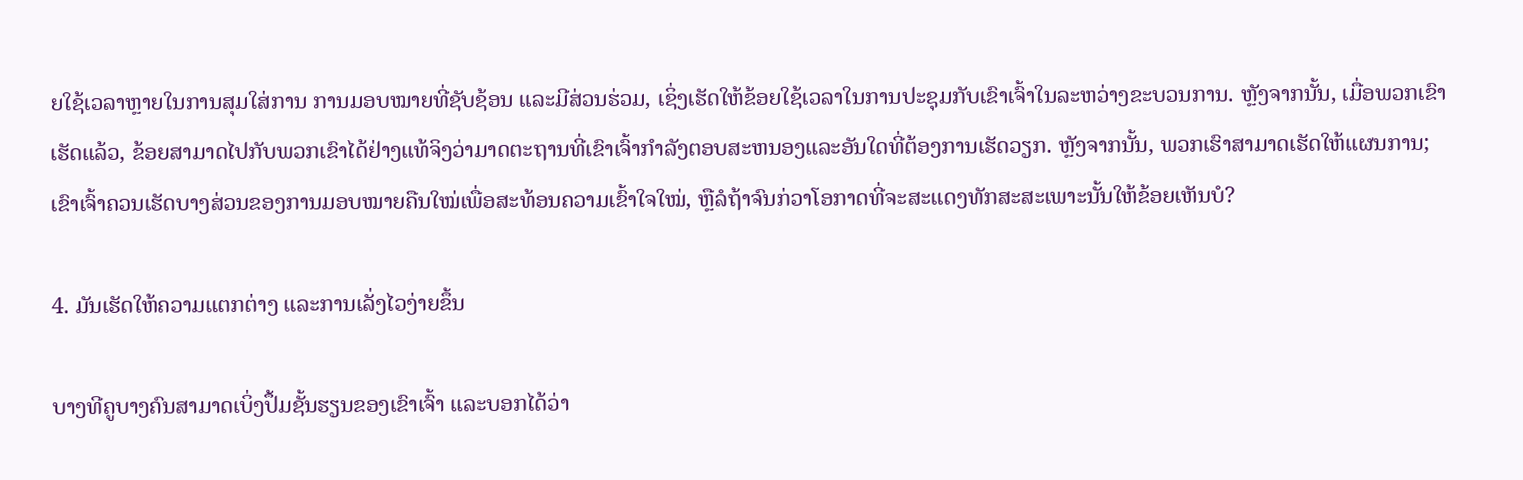ຍໃຊ້ເວລາຫຼາຍໃນການສຸມໃສ່ການ ການມອບໝາຍທີ່ຊັບຊ້ອນ ແລະມີສ່ວນຮ່ວມ, ເຊິ່ງເຮັດໃຫ້ຂ້ອຍໃຊ້ເວລາໃນການປະຊຸມກັບເຂົາເຈົ້າໃນລະຫວ່າງຂະບວນການ. ຫຼັງຈາກນັ້ນ, ເມື່ອພວກເຂົາເຮັດແລ້ວ, ຂ້ອຍສາມາດໄປກັບພວກເຂົາໄດ້ຢ່າງແທ້ຈິງວ່າມາດຕະຖານທີ່ເຂົາເຈົ້າກໍາລັງຕອບສະຫນອງແລະອັນໃດທີ່ຕ້ອງການເຮັດວຽກ. ຫຼັງຈາກນັ້ນ, ພວກເຮົາສາມາດເຮັດໃຫ້ແຜນການ; ເຂົາເຈົ້າຄວນເຮັດບາງສ່ວນຂອງການມອບໝາຍຄືນໃໝ່ເພື່ອສະທ້ອນຄວາມເຂົ້າໃຈໃໝ່, ຫຼືລໍຖ້າຈົນກ່ວາໂອກາດທີ່ຈະສະແດງທັກສະສະເພາະນັ້ນໃຫ້ຂ້ອຍເຫັນບໍ?

4. ມັນເຮັດໃຫ້ຄວາມແຕກຕ່າງ ແລະການເລັ່ງໄວງ່າຍຂຶ້ນ

ບາງທີຄູບາງຄົນສາມາດເບິ່ງປຶ້ມຊັ້ນຮຽນຂອງເຂົາເຈົ້າ ແລະບອກໄດ້ວ່າ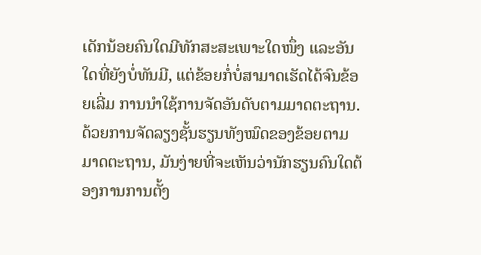ເດັກນ້ອຍຄົນໃດມີທັກສະສະເພາະໃດໜຶ່ງ ແລະອັນໃດທີ່ຍັງບໍ່ທັນມີ, ແຕ່ຂ້ອຍກໍ່ບໍ່ສາມາດເຮັດໄດ້ຈົນຂ້ອຍເລີ່ມ ການນໍາໃຊ້ການຈັດອັນດັບຕາມມາດຕະຖານ. ດ້ວຍການຈັດລຽງຊັ້ນຮຽນທັງໝົດຂອງຂ້ອຍຕາມມາດຕະຖານ, ມັນງ່າຍທີ່ຈະເຫັນວ່ານັກຮຽນຄົນໃດຕ້ອງການການຕັ້ງ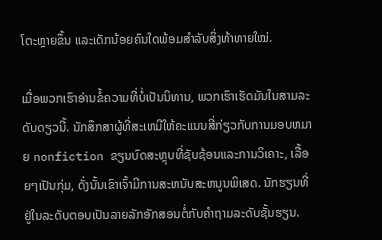ໂຕະຫຼາຍຂຶ້ນ ແລະເດັກນ້ອຍຄົນໃດພ້ອມສຳລັບສິ່ງທ້າທາຍໃໝ່.

ເມື່ອພວກເຮົາອ່ານຂໍ້ຄວາມທີ່ບໍ່ເປັນນິທານ, ພວກເຮົາເຮັດມັນໃນສາມລະດັບດຽວນີ້. ນັກສຶກສາຜູ້ທີ່ສະເຫມີໃຫ້ຄະແນນສີ່ກ່ຽວກັບການມອບຫມາຍ nonfiction ຂຽນບົດສະຫຼຸບທີ່ຊັບຊ້ອນແລະການວິເຄາະ, ເລື້ອຍໆເປັນກຸ່ມ, ດັ່ງນັ້ນເຂົາເຈົ້າມີການສະຫນັບສະຫນູນພິເສດ. ນັກຮຽນທີ່ຢູ່ໃນລະດັບຕອບເປັນລາຍລັກອັກສອນຕໍ່ກັບຄໍາຖາມລະດັບຊັ້ນຮຽນ.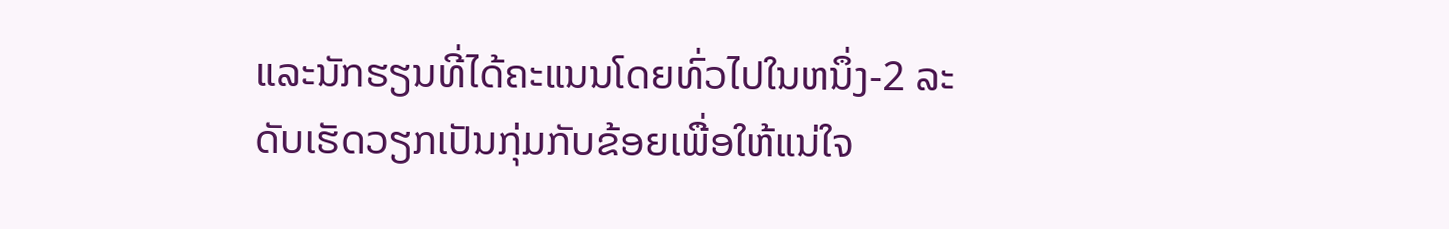ແລະນັກຮຽນທີ່ໄດ້ຄະແນນໂດຍທົ່ວໄປໃນຫນຶ່ງ-2 ລະດັບເຮັດວຽກເປັນກຸ່ມກັບຂ້ອຍເພື່ອໃຫ້ແນ່ໃຈ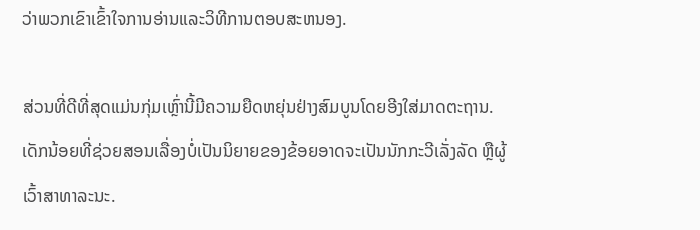ວ່າພວກເຂົາເຂົ້າໃຈການອ່ານແລະວິທີການຕອບສະຫນອງ.

ສ່ວນທີ່ດີທີ່ສຸດແມ່ນກຸ່ມເຫຼົ່ານີ້ມີຄວາມຍືດຫຍຸ່ນຢ່າງສົມບູນໂດຍອີງໃສ່ມາດຕະຖານ. ເດັກນ້ອຍທີ່ຊ່ວຍສອນເລື່ອງບໍ່ເປັນນິຍາຍຂອງຂ້ອຍອາດຈະເປັນນັກກະວີເລັ່ງລັດ ຫຼືຜູ້ເວົ້າສາທາລະນະ.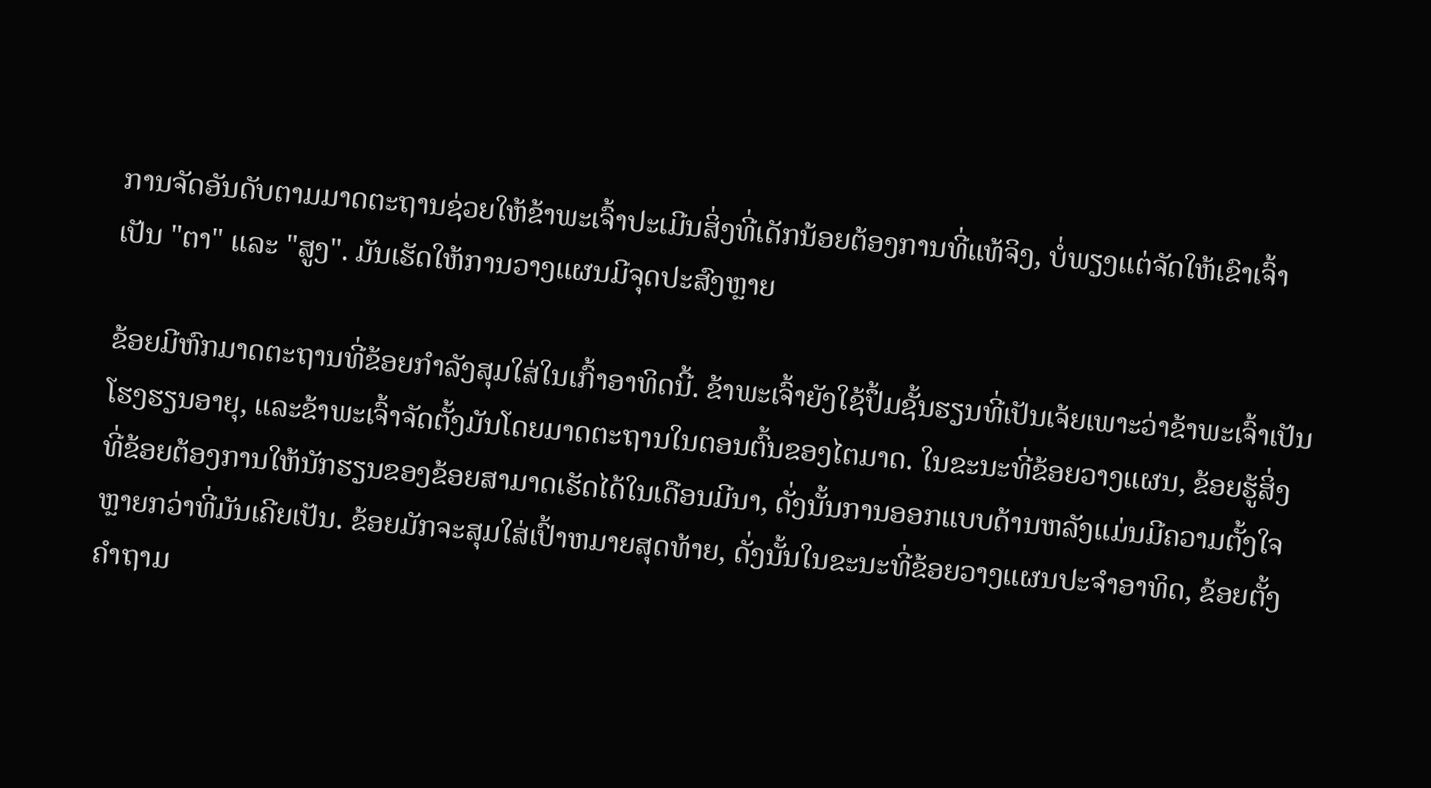ການຈັດອັນດັບຕາມມາດຕະຖານຊ່ວຍໃຫ້ຂ້າພະເຈົ້າປະເມີນສິ່ງທີ່ເດັກນ້ອຍຕ້ອງການທີ່ແທ້ຈິງ, ບໍ່ພຽງແຕ່ຈັດໃຫ້ເຂົາເຈົ້າເປັນ "ຕາ" ແລະ "ສູງ". ມັນເຮັດໃຫ້ການວາງແຜນມີຈຸດປະສົງຫຼາຍ

ຂ້ອຍມີຫົກມາດຕະຖານທີ່ຂ້ອຍກໍາລັງສຸມໃສ່ໃນເກົ້າອາທິດນີ້. ຂ້າພະເຈົ້າຍັງໃຊ້ປຶ້ມຊັ້ນຮຽນທີ່ເປັນເຈ້ຍເພາະວ່າຂ້າພະເຈົ້າເປັນໂຮງຮຽນອາຍຸ, ແລະຂ້າພະເຈົ້າຈັດຕັ້ງມັນໂດຍມາດຕະຖານໃນຕອນຕົ້ນຂອງໄຕມາດ. ໃນຂະນະທີ່ຂ້ອຍວາງແຜນ, ຂ້ອຍຮູ້ສິ່ງທີ່ຂ້ອຍຕ້ອງການໃຫ້ນັກຮຽນຂອງຂ້ອຍສາມາດເຮັດໄດ້ໃນເດືອນມີນາ, ດັ່ງນັ້ນການອອກແບບດ້ານຫລັງແມ່ນມີຄວາມຕັ້ງໃຈຫຼາຍກວ່າທີ່ມັນເຄີຍເປັນ. ຂ້ອຍມັກຈະສຸມໃສ່ເປົ້າຫມາຍສຸດທ້າຍ, ດັ່ງນັ້ນໃນຂະນະທີ່ຂ້ອຍວາງແຜນປະຈໍາອາທິດ, ຂ້ອຍຕັ້ງຄໍາຖາມ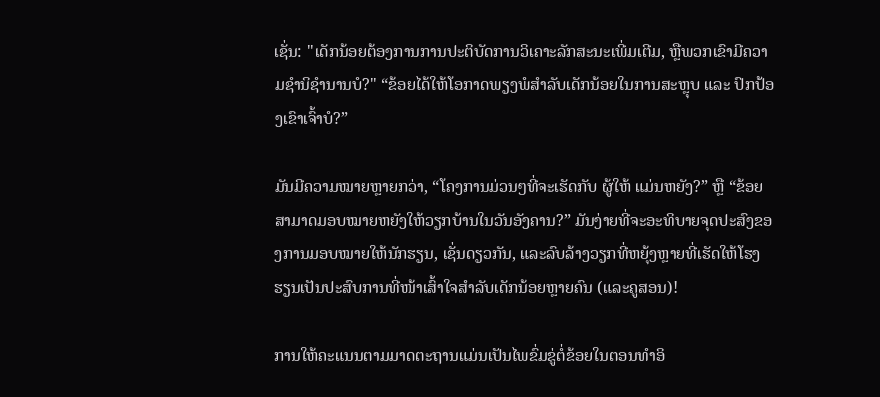ເຊັ່ນ: "ເດັກນ້ອຍຕ້ອງການການປະຕິບັດການວິເຄາະລັກສະນະເພີ່ມເຕີມ, ຫຼືພວກເຂົາມີຄວາມຊໍານິຊໍານານບໍ?" “ຂ້ອຍໄດ້ໃຫ້ໂອກາດພຽງພໍສຳລັບເດັກນ້ອຍໃນການສະຫຼຸບ ແລະ ປົກປ້ອງເຂົາເຈົ້າບໍ?”

ມັນມີຄວາມໝາຍຫຼາຍກວ່າ, “ໂຄງການມ່ວນໆທີ່ຈະເຮັດກັບ ຜູ້ໃຫ້ ແມ່ນຫຍັງ?” ຫຼື “ຂ້ອຍສາມາດມອບໝາຍຫຍັງໃຫ້ວຽກບ້ານໃນວັນອັງຄານ?” ມັນງ່າຍທີ່ຈະອະທິບາຍຈຸດປະສົງຂອງການມອບໝາຍໃຫ້ນັກຮຽນ, ເຊັ່ນດຽວກັນ, ແລະລົບລ້າງວຽກທີ່ຫຍຸ້ງຫຼາຍທີ່ເຮັດໃຫ້ໂຮງຮຽນເປັນປະສົບການທີ່ໜ້າເສົ້າໃຈສຳລັບເດັກນ້ອຍຫຼາຍຄົນ (ແລະຄູສອນ)!

ການໃຫ້ຄະແນນຕາມມາດຕະຖານແມ່ນເປັນໄພຂົ່ມຂູ່ຕໍ່ຂ້ອຍໃນຕອນທໍາອິ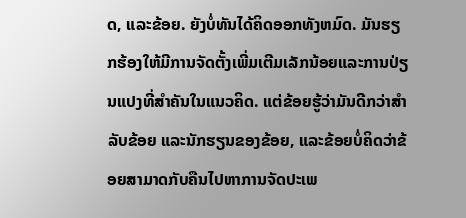ດ, ແລະຂ້ອຍ. ຍັງບໍ່ທັນໄດ້ຄິດອອກທັງຫມົດ. ມັນຮຽກຮ້ອງໃຫ້ມີການຈັດຕັ້ງເພີ່ມເຕີມເລັກນ້ອຍແລະການປ່ຽນແປງທີ່ສໍາຄັນໃນແນວຄິດ. ແຕ່ຂ້ອຍຮູ້ວ່າມັນດີກວ່າສໍາລັບຂ້ອຍ ແລະນັກຮຽນຂອງຂ້ອຍ, ແລະຂ້ອຍບໍ່ຄິດວ່າຂ້ອຍສາມາດກັບຄືນໄປຫາການຈັດປະເພ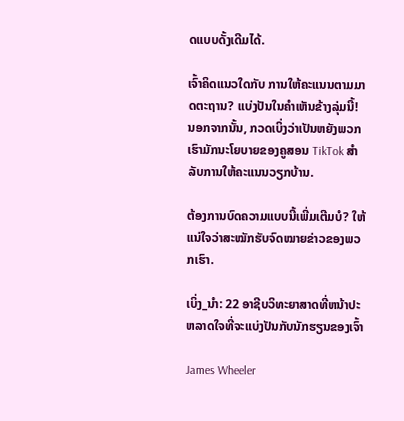ດແບບດັ້ງເດີມໄດ້.

ເຈົ້າຄິດແນວໃດກັບ ການໃຫ້ຄະແນນຕາມມາດຕະຖານ? ແບ່ງປັນໃນຄໍາເຫັນຂ້າງລຸ່ມນີ້! ນອກຈາກນັ້ນ, ກວດເບິ່ງວ່າເປັນຫຍັງພວກເຮົາມັກນະໂຍບາຍຂອງຄູສອນ TikTok ສຳລັບການໃຫ້ຄະແນນວຽກບ້ານ.

ຕ້ອງການບົດຄວາມແບບນີ້ເພີ່ມເຕີມບໍ? ໃຫ້ແນ່ໃຈວ່າສະໝັກຮັບຈົດໝາຍຂ່າວຂອງພວກເຮົາ.

ເບິ່ງ_ນຳ: 22 ອາຊີບວິທະຍາສາດທີ່ຫນ້າປະຫລາດໃຈທີ່ຈະແບ່ງປັນກັບນັກຮຽນຂອງເຈົ້າ

James Wheeler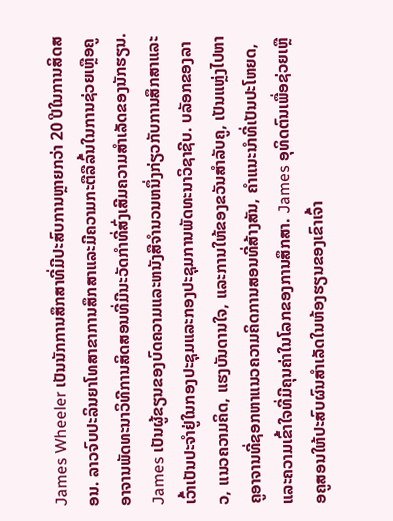James Wheeler ເປັນນັກການສຶກສາທີ່ມີປະສົບການຫຼາຍກວ່າ 20 ປີໃນການສິດສອນ. ລາວຈົບປະລິນຍາໂທສາຂາການສຶກສາແລະມີຄວາມກະຕືລືລົ້ນໃນການຊ່ວຍເຫຼືອຄູອາຈານພັດທະນາວິທີການສິດສອນທີ່ມີນະວັດກໍາທີ່ສົ່ງເສີມຄວາມສໍາເລັດຂອງນັກຮຽນ. James ເປັນຜູ້ຂຽນຂອງບົດຄວາມແລະຫນັງສືຈໍານວນຫນຶ່ງກ່ຽວກັບການສຶກສາແລະເວົ້າເປັນປະຈໍາຢູ່ໃນກອງປະຊຸມແລະກອງປະຊຸມການພັດທະນາວິຊາຊີບ. ບລັອກຂອງລາວ, ແນວຄວາມຄິດ, ແຮງບັນດານໃຈ, ແລະການໃຫ້ຂອງຂວັນສໍາລັບຄູ, ເປັນແຫຼ່ງໄປຫາຄູອາຈານທີ່ຊອກຫາແນວຄວາມຄິດການສອນທີ່ສ້າງສັນ, ຄໍາແນະນໍາທີ່ເປັນປະໂຫຍດ, ແລະຄວາມເຂົ້າໃຈທີ່ມີຄຸນຄ່າໃນໂລກຂອງການສຶກສາ. James ອຸທິດຕົນເພື່ອຊ່ວຍເຫຼືອຄູສອນໃຫ້ປະສົບຜົນສໍາເລັດໃນຫ້ອງຮຽນຂອງເຂົາເຈົ້າ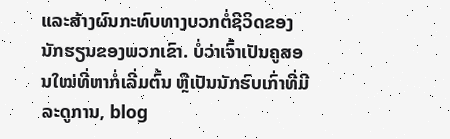ແລະສ້າງຜົນກະທົບທາງບວກຕໍ່ຊີວິດຂອງນັກຮຽນຂອງພວກເຂົາ. ບໍ່ວ່າເຈົ້າເປັນຄູສອນໃໝ່ທີ່ຫາກໍ່ເລີ່ມຕົ້ນ ຫຼືເປັນນັກຮົບເກົ່າທີ່ມີລະດູການ, blog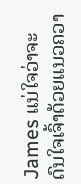James ແນ່ໃຈວ່າຈະດົນໃຈເຈົ້າດ້ວຍແນວຄວາ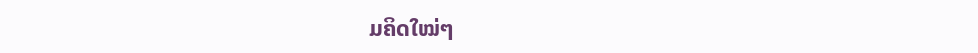ມຄິດໃໝ່ໆ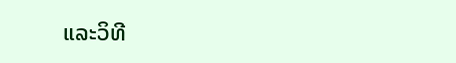ແລະວິທີ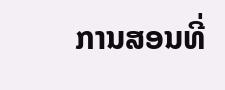ການສອນທີ່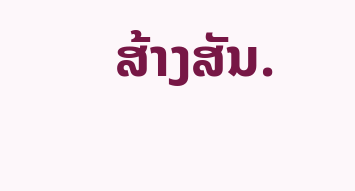ສ້າງສັນ.